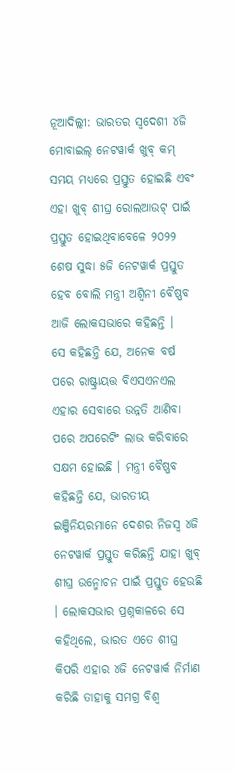ନୂଆଦିଲ୍ଲୀ: ଭାରତର ସ୍ୱଦେଶୀ ୪ଜି ମୋବାଇଲ୍ ନେଟୱାର୍କ ଖୁବ୍ କମ୍ ସମୟ ମଧ୍ୟରେ ପ୍ରସ୍ତୁତ ହୋଇଛି ଏବଂ ଏହା ଖୁବ୍ ଶୀଘ୍ର ରୋଲଆଉଟ୍ ପାଇଁ ପ୍ରସ୍ତୁତ ହୋଇଥିବାବେଳେ ୨୦୨୨ ଶେଷ ସୁଦ୍ଧା ୫ଜି ନେଟୱାର୍କ ପ୍ରସ୍ତୁତ ହେବ ବୋଲି ମନ୍ତ୍ରୀ ଅଶ୍ୱିନୀ ବୈଷ୍ଣବ ଆଜି ଲୋକସଭାରେ କହିଛନ୍ତି ।
ସେ କହିଛନ୍ତି ଯେ, ଅନେକ ବର୍ଷ ପରେ ରାଷ୍ଟ୍ରାୟତ୍ତ ବିଏସଏନଏଲ ଏହାର ସେବାରେ ଉନ୍ନତି ଆଣିବା ପରେ ଅପରେଟିଂ ଲାଭ କରିବାରେ ସକ୍ଷମ ହୋଇଛି । ମନ୍ତ୍ରୀ ବୈଷ୍ଣବ କହିଛନ୍ତି ଯେ, ଭାରତୀୟ ଇଞ୍ଜିନିୟରମାନେ ଦେଶର ନିଜସ୍ୱ ୪ଜି ନେଟୱାର୍କ ପ୍ରସ୍ତୁତ କରିଛନ୍ତି ଯାହା ଖୁବ୍ ଶୀଘ୍ର ଉନ୍ମୋଚନ ପାଇଁ ପ୍ରସ୍ତୁତ ହେଉଛି । ଲୋକସଭାର ପ୍ରଶ୍ନକାଳରେ ସେ କହିଥିଲେ, ଭାରତ ଏତେ ଶୀଘ୍ର କିପରି ଏହାର ୪ଜି ନେଟୱାର୍କ ନିର୍ମାଣ କରିଛି ତାହାକୁ ସମଗ୍ର ବିଶ୍ୱ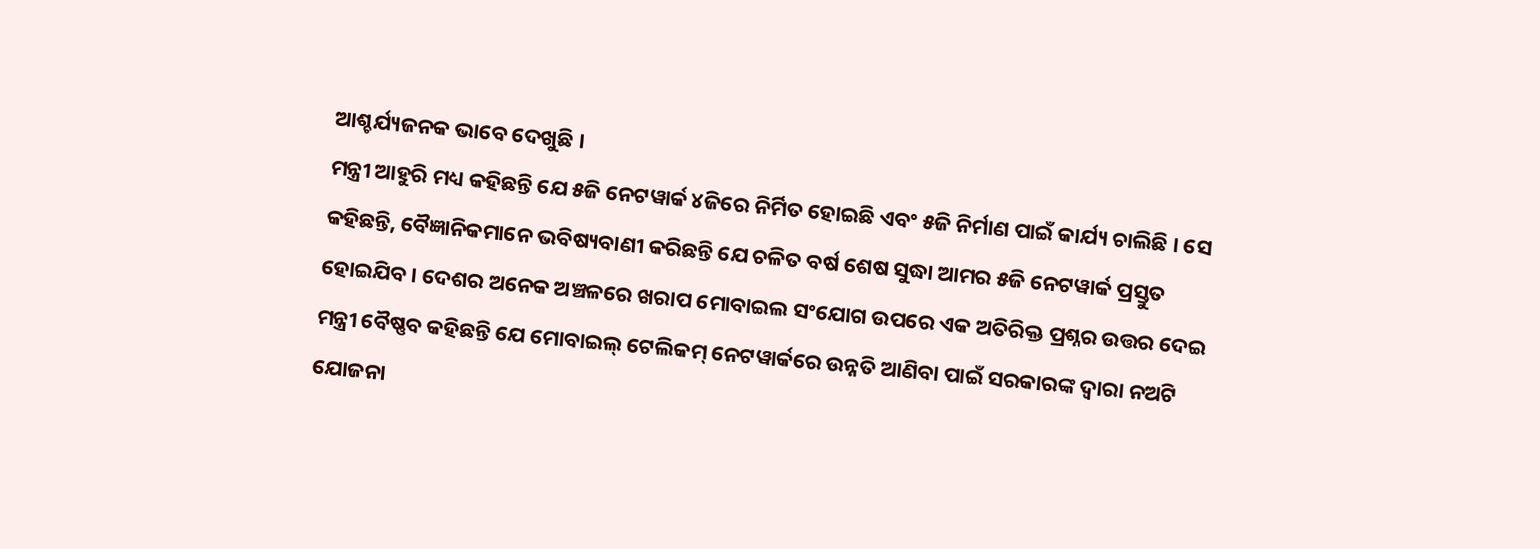ଆଶ୍ଚର୍ଯ୍ୟଜନକ ଭାବେ ଦେଖୁଛି ।
ମନ୍ତ୍ରୀ ଆହୁରି ମଧ୍ୟ କହିଛନ୍ତି ଯେ ୫ଜି ନେଟୱାର୍କ ୪ଜିରେ ନିର୍ମିତ ହୋଇଛି ଏବଂ ୫ଜି ନିର୍ମାଣ ପାଇଁ କାର୍ଯ୍ୟ ଚାଲିଛି । ସେ କହିଛନ୍ତି, ବୈଜ୍ଞାନିକମାନେ ଭବିଷ୍ୟବାଣୀ କରିଛନ୍ତି ଯେ ଚଳିତ ବର୍ଷ ଶେଷ ସୁଦ୍ଧା ଆମର ୫ଜି ନେଟୱାର୍କ ପ୍ରସ୍ତୁତ ହୋଇଯିବ । ଦେଶର ଅନେକ ଅଞ୍ଚଳରେ ଖରାପ ମୋବାଇଲ ସଂଯୋଗ ଉପରେ ଏକ ଅତିରିକ୍ତ ପ୍ରଶ୍ନର ଉତ୍ତର ଦେଇ ମନ୍ତ୍ରୀ ବୈଷ୍ଣବ କହିଛନ୍ତି ଯେ ମୋବାଇଲ୍ ଟେଲିକମ୍ ନେଟୱାର୍କରେ ଉନ୍ନତି ଆଣିବା ପାଇଁ ସରକାରଙ୍କ ଦ୍ୱାରା ନଅଟି ଯୋଜନା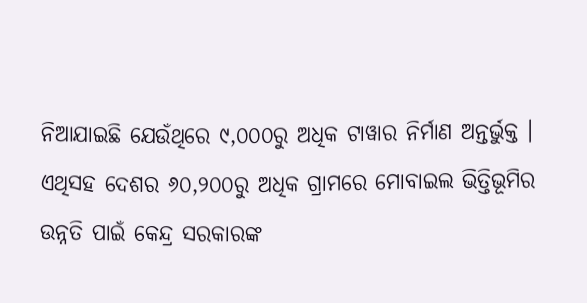ନିଆଯାଇଛି ଯେଉଁଥିରେ ୯,୦୦୦ରୁ ଅଧିକ ଟାୱାର ନିର୍ମାଣ ଅନ୍ତର୍ଭୁକ୍ତ । ଏଥିସହ ଦେଶର ୬୦,୨୦୦ରୁ ଅଧିକ ଗ୍ରାମରେ ମୋବାଇଲ ଭିତ୍ତିଭୂମିର ଉନ୍ନତି ପାଇଁ କେନ୍ଦ୍ର ସରକାରଙ୍କ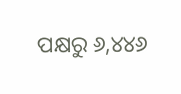ପକ୍ଷରୁ ୬,୪୪୬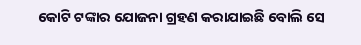କୋଟି ଟଙ୍କାର ଯୋଜନା ଗ୍ରହଣ କରାଯାଇଛି ବୋଲି ସେ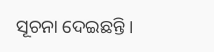ସୂଚନା ଦେଇଛନ୍ତି ।